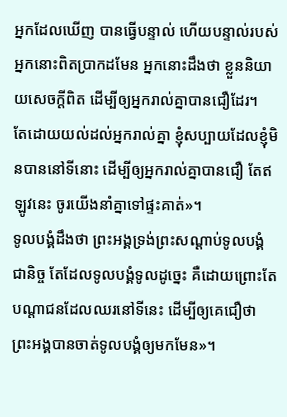អ្នកដែលឃើញ បានធ្វើបន្ទាល់ ហើយបន្ទាល់របស់អ្នកនោះពិតប្រាកដមែន អ្នកនោះដឹងថា ខ្លួននិយាយសេចក្ដីពិត ដើម្បីឲ្យអ្នករាល់គ្នាបានជឿដែរ។
តែដោយយល់ដល់អ្នករាល់គ្នា ខ្ញុំសប្បាយដែលខ្ញុំមិនបាននៅទីនោះ ដើម្បីឲ្យអ្នករាល់គ្នាបានជឿ តែឥឡូវនេះ ចូរយើងនាំគ្នាទៅផ្ទះគាត់»។
ទូលបង្គំដឹងថា ព្រះអង្គទ្រង់ព្រះសណ្ដាប់ទូលបង្គំជានិច្ច តែដែលទូលបង្គំទូលដូច្នេះ គឺដោយព្រោះតែបណ្តាជនដែលឈរនៅទីនេះ ដើម្បីឲ្យគេជឿថា ព្រះអង្គបានចាត់ទូលបង្គំឲ្យមកមែន»។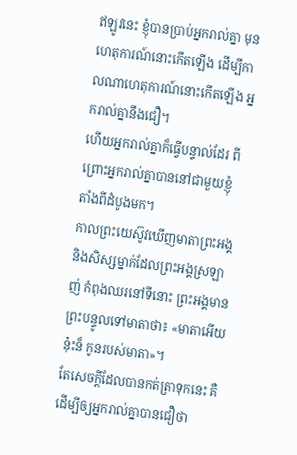ឥឡូវនេះ ខ្ញុំបានប្រាប់អ្នករាល់គ្នា មុនហេតុការណ៍នោះកើតឡើង ដើម្បីកាលណាហេតុការណ៍នោះកើតឡើង អ្នករាល់គ្នានឹងជឿ។
ហើយអ្នករាល់គ្នាក៏ធ្វើបន្ទាល់ដែរ ពីព្រោះអ្នករាល់គ្នាបាននៅជាមួយខ្ញុំ តាំងពីដំបូងមក។
កាលព្រះយេស៊ូវឃើញមាតាព្រះអង្គ និងសិស្សម្នាក់ដែលព្រះអង្គស្រឡាញ់ កំពុងឈរនៅទីនោះ ព្រះអង្គមានព្រះបន្ទូលទៅមាតាថា៖ «មាតាអើយ ន៎ុះន៏ កូនរបស់មាតា»។
តែសេចក្ដីដែលបានកត់ត្រាទុកនេះ គឺដើម្បីឲ្យអ្នករាល់គ្នាបានជឿថា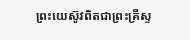ព្រះយេស៊ូវពិតជាព្រះគ្រីស្ទ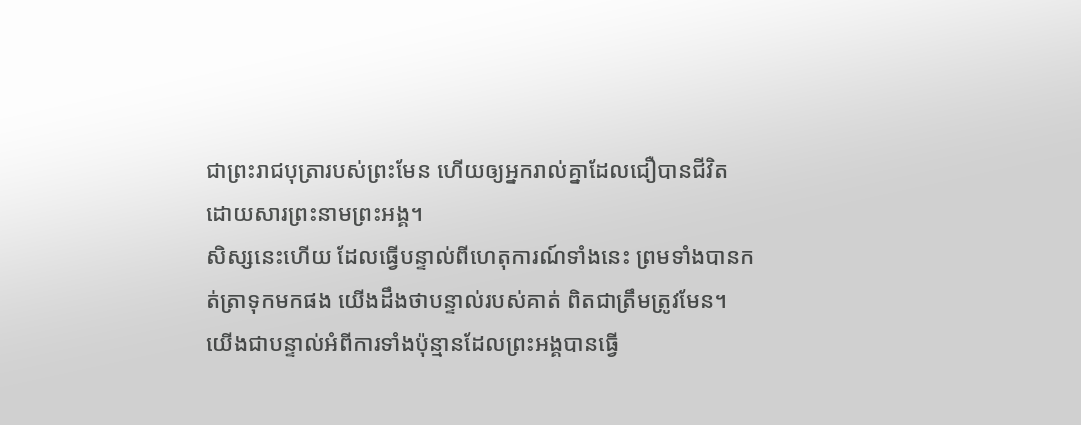ជាព្រះរាជបុត្រារបស់ព្រះមែន ហើយឲ្យអ្នករាល់គ្នាដែលជឿបានជីវិត ដោយសារព្រះនាមព្រះអង្គ។
សិស្សនេះហើយ ដែលធ្វើបន្ទាល់ពីហេតុការណ៍ទាំងនេះ ព្រមទាំងបានកត់ត្រាទុកមកផង យើងដឹងថាបន្ទាល់របស់គាត់ ពិតជាត្រឹមត្រូវមែន។
យើងជាបន្ទាល់អំពីការទាំងប៉ុន្មានដែលព្រះអង្គបានធ្វើ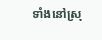ទាំងនៅស្រុ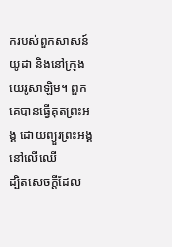ករបស់ពួកសាសន៍យូដា និងនៅក្រុងយេរូសាឡិម។ ពួកគេបានធ្វើគុតព្រះអង្គ ដោយព្យួរព្រះអង្គនៅលើឈើ
ដ្បិតសេចក្តីដែល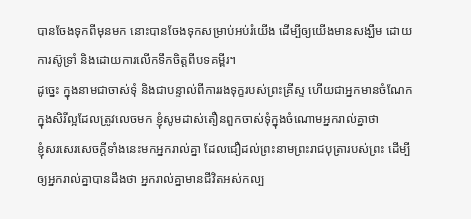បានចែងទុកពីមុនមក នោះបានចែងទុកសម្រាប់អប់រំយើង ដើម្បីឲ្យយើងមានសង្ឃឹម ដោយការស៊ូទ្រាំ និងដោយការលើកទឹកចិត្តពីបទគម្ពីរ។
ដូច្នេះ ក្នុងនាមជាចាស់ទុំ និងជាបន្ទាល់ពីការរងទុក្ខរបស់ព្រះគ្រីស្ទ ហើយជាអ្នកមានចំណែកក្នុងសិរីល្អដែលត្រូវលេចមក ខ្ញុំសូមដាស់តឿនពួកចាស់ទុំក្នុងចំណោមអ្នករាល់គ្នាថា
ខ្ញុំសរសេរសេចក្ដីទាំងនេះមកអ្នករាល់គ្នា ដែលជឿដល់ព្រះនាមព្រះរាជបុត្រារបស់ព្រះ ដើម្បីឲ្យអ្នករាល់គ្នាបានដឹងថា អ្នករាល់គ្នាមានជីវិតអស់កល្ប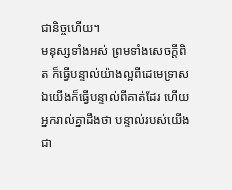ជានិច្ចហើយ។
មនុស្សទាំងអស់ ព្រមទាំងសេចក្ដីពិត ក៏ធ្វើបន្ទាល់យ៉ាងល្អពីដេមេទ្រាស ឯយើងក៏ធ្វើបន្ទាល់ពីគាត់ដែរ ហើយអ្នករាល់គ្នាដឹងថា បន្ទាល់របស់យើងជា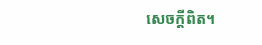សេចក្ដីពិត។